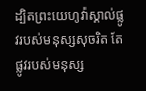ដ្បិតព្រះយេហូវ៉ាស្គាល់ផ្លូវរបស់មនុស្សសុចរិត តែផ្លូវរបស់មនុស្ស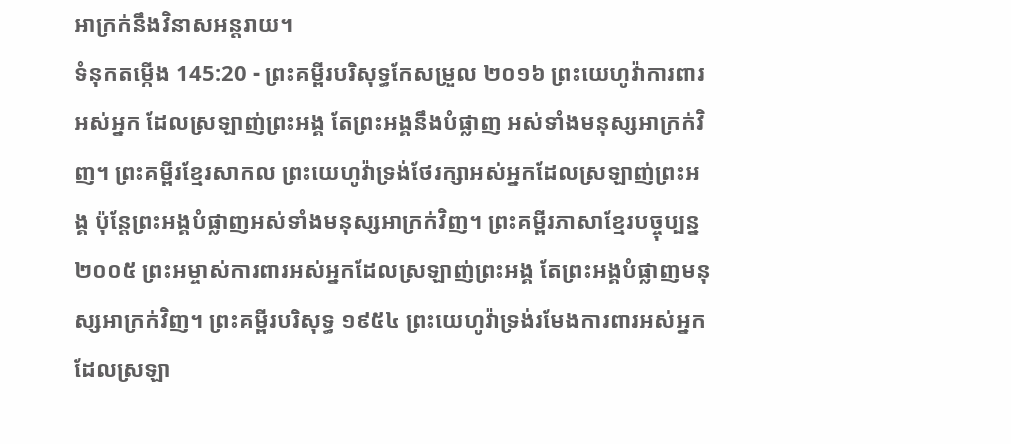អាក្រក់នឹងវិនាសអន្តរាយ។
ទំនុកតម្កើង 145:20 - ព្រះគម្ពីរបរិសុទ្ធកែសម្រួល ២០១៦ ព្រះយេហូវ៉ាការពារអស់អ្នក ដែលស្រឡាញ់ព្រះអង្គ តែព្រះអង្គនឹងបំផ្លាញ អស់ទាំងមនុស្សអាក្រក់វិញ។ ព្រះគម្ពីរខ្មែរសាកល ព្រះយេហូវ៉ាទ្រង់ថែរក្សាអស់អ្នកដែលស្រឡាញ់ព្រះអង្គ ប៉ុន្តែព្រះអង្គបំផ្លាញអស់ទាំងមនុស្សអាក្រក់វិញ។ ព្រះគម្ពីរភាសាខ្មែរបច្ចុប្បន្ន ២០០៥ ព្រះអម្ចាស់ការពារអស់អ្នកដែលស្រឡាញ់ព្រះអង្គ តែព្រះអង្គបំផ្លាញមនុស្សអាក្រក់វិញ។ ព្រះគម្ពីរបរិសុទ្ធ ១៩៥៤ ព្រះយេហូវ៉ាទ្រង់រមែងការពារអស់អ្នក ដែលស្រឡា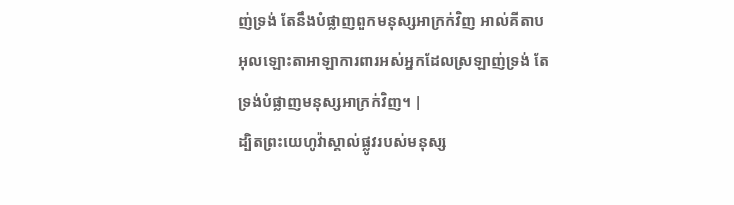ញ់ទ្រង់ តែនឹងបំផ្លាញពួកមនុស្សអាក្រក់វិញ អាល់គីតាប អុលឡោះតាអាឡាការពារអស់អ្នកដែលស្រឡាញ់ទ្រង់ តែទ្រង់បំផ្លាញមនុស្សអាក្រក់វិញ។ |
ដ្បិតព្រះយេហូវ៉ាស្គាល់ផ្លូវរបស់មនុស្ស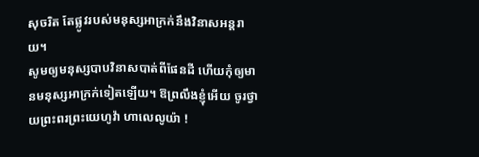សុចរិត តែផ្លូវរបស់មនុស្សអាក្រក់នឹងវិនាសអន្តរាយ។
សូមឲ្យមនុស្សបាបវិនាសបាត់ពីផែនដី ហើយកុំឲ្យមានមនុស្សអាក្រក់ទៀតឡើយ។ ឱព្រលឹងខ្ញុំអើយ ចូរថ្វាយព្រះពរព្រះយេហូវ៉ា ហាលេលូយ៉ា !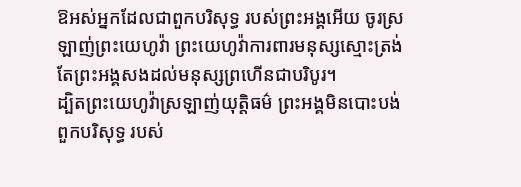ឱអស់អ្នកដែលជាពួកបរិសុទ្ធ របស់ព្រះអង្គអើយ ចូរស្រឡាញ់ព្រះយេហូវ៉ា ព្រះយេហូវ៉ាការពារមនុស្សស្មោះត្រង់ តែព្រះអង្គសងដល់មនុស្សព្រហើនជាបរិបូរ។
ដ្បិតព្រះយេហូវ៉ាស្រឡាញ់យុត្តិធម៌ ព្រះអង្គមិនបោះបង់ពួកបរិសុទ្ធ របស់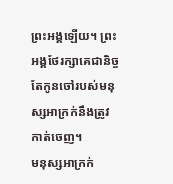ព្រះអង្គឡើយ។ ព្រះអង្គថែរក្សាគេជានិច្ច តែកូនចៅរបស់មនុស្សអាក្រក់នឹងត្រូវកាត់ចេញ។
មនុស្សអាក្រក់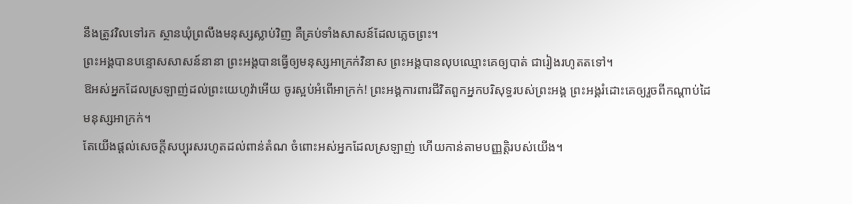នឹងត្រូវវិលទៅរក ស្ថានឃុំព្រលឹងមនុស្សស្លាប់វិញ គឺគ្រប់ទាំងសាសន៍ដែលភ្លេចព្រះ។
ព្រះអង្គបានបន្ទោសសាសន៍នានា ព្រះអង្គបានធ្វើឲ្យមនុស្សអាក្រក់វិនាស ព្រះអង្គបានលុបឈ្មោះគេឲ្យបាត់ ជារៀងរហូតតទៅ។
ឱអស់អ្នកដែលស្រឡាញ់ដល់ព្រះយេហូវ៉ាអើយ ចូរស្អប់អំពើអាក្រក់! ព្រះអង្គការពារជីវិតពួកអ្នកបរិសុទ្ធរបស់ព្រះអង្គ ព្រះអង្គរំដោះគេឲ្យរួចពីកណ្ដាប់ដៃ មនុស្សអាក្រក់។
តែយើងផ្តល់សេចក្ដីសប្បុរសរហូតដល់ពាន់តំណ ចំពោះអស់អ្នកដែលស្រឡាញ់ ហើយកាន់តាមបញ្ញត្តិរបស់យើង។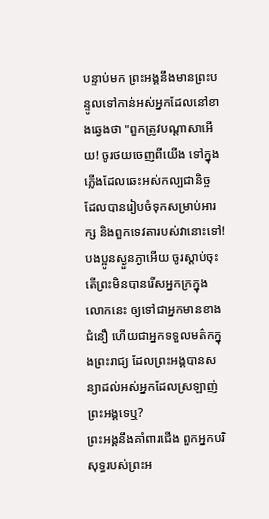បន្ទាប់មក ព្រះអង្គនឹងមានព្រះបន្ទូលទៅកាន់អស់អ្នកដែលនៅខាងឆ្វេងថា "ពួកត្រូវបណ្តាសាអើយ! ចូរថយចេញពីយើង ទៅក្នុងភ្លើងដែលឆេះអស់កល្បជានិច្ច ដែលបានរៀបចំទុកសម្រាប់អារក្ស និងពួកទេវតារបស់វានោះទៅ!
បងប្អូនស្ងួនភ្ងាអើយ ចូរស្តាប់ចុះ តើព្រះមិនបានរើសអ្នកក្រក្នុងលោកនេះ ឲ្យទៅជាអ្នកមានខាងជំនឿ ហើយជាអ្នកទទួលមត៌កក្នុងព្រះរាជ្យ ដែលព្រះអង្គបានសន្យាដល់អស់អ្នកដែលស្រឡាញ់ព្រះអង្គទេឬ?
ព្រះអង្គនឹងគាំពារជើង ពួកអ្នកបរិសុទ្ធរបស់ព្រះអ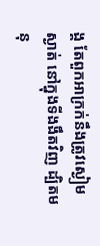ង្គ តែពួកអាក្រក់នឹងត្រូវស្ងៀមស្ងាត់ នៅក្នុងទីងងឹតវិញ ដ្បិតមនុ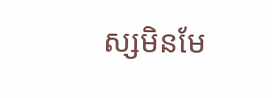ស្សមិនមែ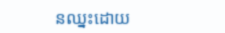នឈ្នះដោយ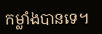កម្លាំងបានទេ។